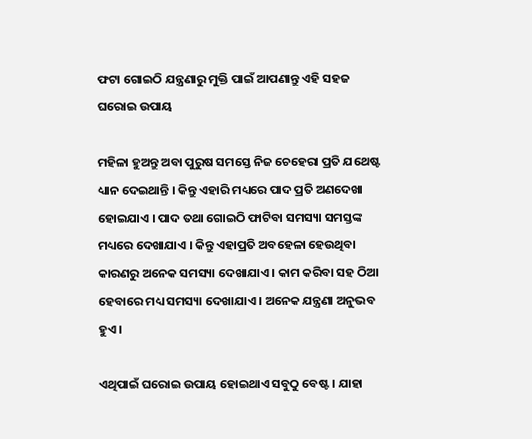ଫଟା ଗୋଇଠି ଯନ୍ତ୍ରଣାରୁ ମୁକ୍ତି ପାଇଁ ଆପଣାନ୍ତୁ ଏହି ସହଜ ଘରୋଇ ଉପାୟ

ମହିଳା ହୁଅନ୍ତୁ ଅବା ପୁରୁଷ ସମସ୍ତେ ନିଜ ଚେହେରା ପ୍ରତି ଯଥେଷ୍ଟ ଧ୍ୟାନ ଦେଇଥାନ୍ତି । କିନ୍ତୁ ଏହାରି ମଧ୍ୟରେ ପାଦ ପ୍ରତି ଅଣଦେଖା ହୋଇଯାଏ । ପାଦ ତଥା ଗୋଇଠି ଫାଟିବା ସମସ୍ୟା ସମସ୍ତଙ୍କ ମଧ୍ୟରେ ଦେଖାଯାଏ । କିନ୍ତୁ ଏହାପ୍ରତି ଅବହେଳା ହେଉଥିବା କାରଣରୁ ଅନେକ ସମସ୍ୟା ଦେଖାଯାଏ । କାମ କରିବା ସହ ଠିଆ ହେବାରେ ମଧ୍ୟ ସମସ୍ୟା ଦେଖାଯାଏ । ଅନେକ ଯନ୍ତ୍ରଣା ଅନୁଭବ ହୁଏ ।

ଏଥିପାଇଁ ଘରୋଇ ଉପାୟ ହୋଇଥାଏ ସବୁଠୁ ବେଷ୍ଟ । ଯାହା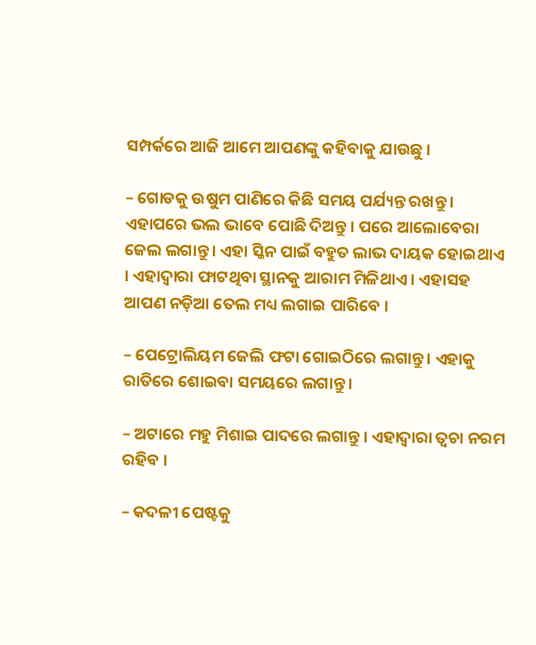ସମ୍ପର୍କରେ ଆଜି ଆମେ ଆପଣଙ୍କୁ କହିବାକୁ ଯାଉଛୁ ।

– ଗୋଡକୁ ଉଷୁମ ପାଣିରେ କିଛି ସମୟ ପର୍ଯ୍ୟନ୍ତ ରଖନ୍ତୁ । ଏହାପରେ ଭଲ ଭାବେ ପୋଛି ଦିଅନ୍ତୁ । ପରେ ଆଲୋବେରା ଜେଲ ଲଗାନ୍ତୁ । ଏହା ସ୍କିନ ପାଇଁ ବହୁତ ଲାଭ ଦାୟକ ହୋଇଥାଏ । ଏହାଦ୍ୱାରା ଫାଟଥିବା ସ୍ଥାନକୁ ଆରାମ ମିଳିଥାଏ । ଏହାସହ ଆପଣ ନଡ଼ିଆ ତେଲ ମଧ୍ୟ ଲଗାଇ ପାରିବେ ।

– ପେଟ୍ରୋଲିୟମ ଜେଲି ଫଟା ଗୋଇଠିରେ ଲଗାନ୍ତୁ । ଏହାକୁ ରାତିରେ ଶୋଇବା ସମୟରେ ଲଗାନ୍ତୁ ।

– ଅଟାରେ ମହୁ ମିଶାଇ ପାଦରେ ଲଗାନ୍ତୁ । ଏହାଦ୍ୱାରା ତ୍ୱଚା ନରମ ରହିବ ।

– କଦଳୀ ପେଷ୍ଟକୁ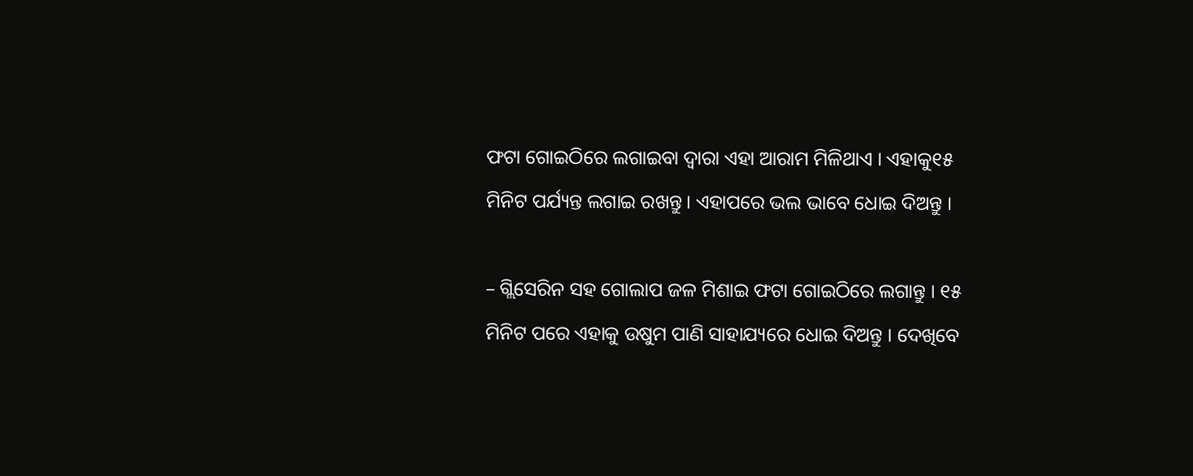ଫଟା ଗୋଇଠିରେ ଲଗାଇବା ଦ୍ୱାରା ଏହା ଆରାମ ମିଳିଥାଏ । ଏହାକୁ୧୫ ମିନିଟ ପର୍ଯ୍ୟନ୍ତ ଲଗାଇ ରଖନ୍ତୁ । ଏହାପରେ ଭଲ ଭାବେ ଧୋଇ ଦିଅନ୍ତୁ ।

– ଗ୍ଲିସେରିନ ସହ ଗୋଲାପ ଜଳ ମିଶାଇ ଫଟା ଗୋଇଠିରେ ଲଗାନ୍ତୁ । ୧୫ ମିନିଟ ପରେ ଏହାକୁ ଉଷୁମ ପାଣି ସାହାଯ୍ୟରେ ଧୋଇ ଦିଅନ୍ତୁ । ଦେଖିବେ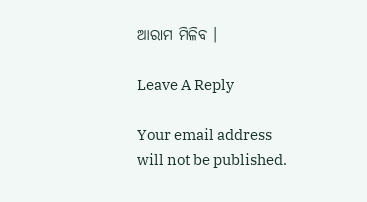ଆରାମ ମିଳିବ ।

Leave A Reply

Your email address will not be published.